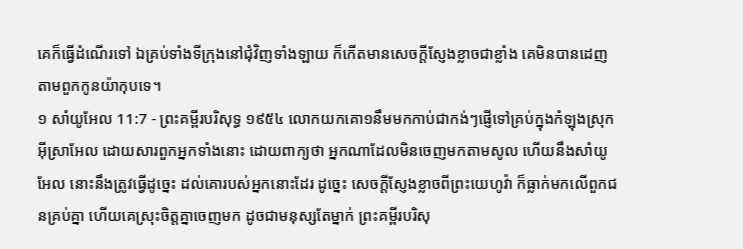គេក៏ធ្វើដំណើរទៅ ឯគ្រប់ទាំងទីក្រុងនៅជុំវិញទាំងឡាយ ក៏កើតមានសេចក្ដីស្ញែងខ្លាចជាខ្លាំង គេមិនបានដេញតាមពួកកូនយ៉ាកុបទេ។
១ សាំយូអែល 11:7 - ព្រះគម្ពីរបរិសុទ្ធ ១៩៥៤ លោកយកគោ១នឹមមកកាប់ជាកង់ៗផ្ញើទៅគ្រប់ក្នុងកំឡុងស្រុកអ៊ីស្រាអែល ដោយសារពួកអ្នកទាំងនោះ ដោយពាក្យថា អ្នកណាដែលមិនចេញមកតាមសូល ហើយនឹងសាំយូអែល នោះនឹងត្រូវធ្វើដូច្នេះ ដល់គោរបស់អ្នកនោះដែរ ដូច្នេះ សេចក្ដីស្ញែងខ្លាចពីព្រះយេហូវ៉ា ក៏ធ្លាក់មកលើពួកជនគ្រប់គ្នា ហើយគេស្រុះចិត្តគ្នាចេញមក ដូចជាមនុស្សតែម្នាក់ ព្រះគម្ពីរបរិសុ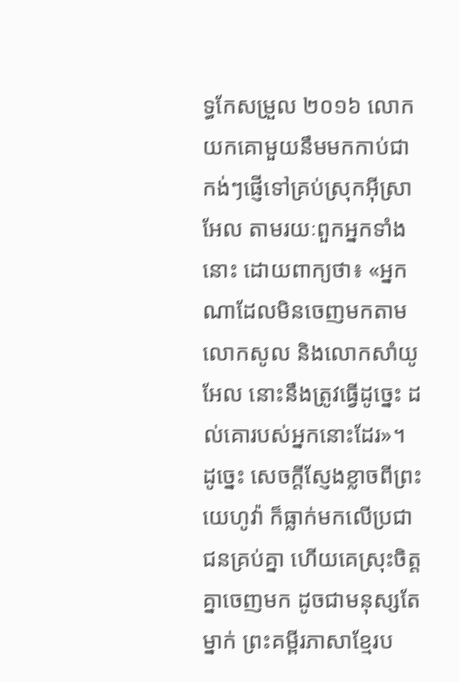ទ្ធកែសម្រួល ២០១៦ លោកយកគោមួយនឹមមកកាប់ជាកង់ៗផ្ញើទៅគ្រប់ស្រុកអ៊ីស្រាអែល តាមរយៈពួកអ្នកទាំងនោះ ដោយពាក្យថា៖ «អ្នកណាដែលមិនចេញមកតាមលោកសូល និងលោកសាំយូអែល នោះនឹងត្រូវធ្វើដូច្នេះ ដល់គោរបស់អ្នកនោះដែរ»។ ដូច្នេះ សេចក្ដីស្ញែងខ្លាចពីព្រះយេហូវ៉ា ក៏ធ្លាក់មកលើប្រជាជនគ្រប់គ្នា ហើយគេស្រុះចិត្តគ្នាចេញមក ដូចជាមនុស្សតែម្នាក់ ព្រះគម្ពីរភាសាខ្មែរប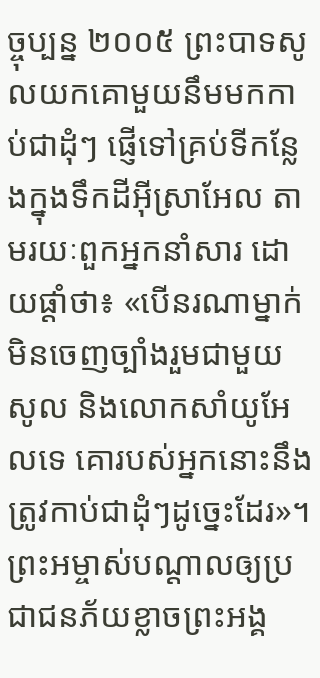ច្ចុប្បន្ន ២០០៥ ព្រះបាទសូលយកគោមួយនឹមមកកាប់ជាដុំៗ ផ្ញើទៅគ្រប់ទីកន្លែងក្នុងទឹកដីអ៊ីស្រាអែល តាមរយៈពួកអ្នកនាំសារ ដោយផ្ដាំថា៖ «បើនរណាម្នាក់មិនចេញច្បាំងរួមជាមួយសូល និងលោកសាំយូអែលទេ គោរបស់អ្នកនោះនឹងត្រូវកាប់ជាដុំៗដូច្នេះដែរ»។ ព្រះអម្ចាស់បណ្ដាលឲ្យប្រជាជនភ័យខ្លាចព្រះអង្គ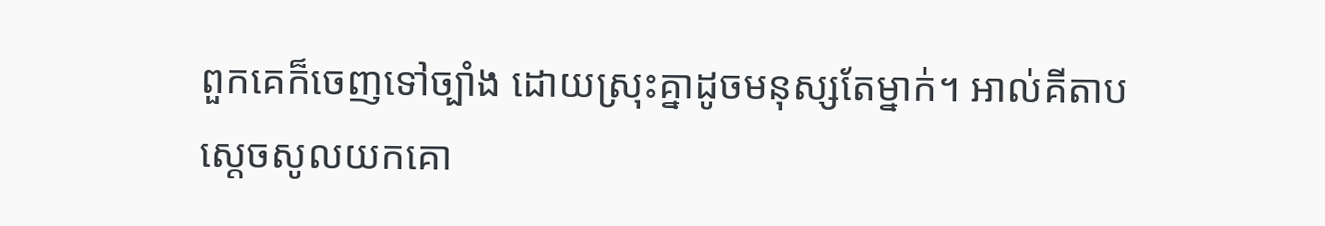ពួកគេក៏ចេញទៅច្បាំង ដោយស្រុះគ្នាដូចមនុស្សតែម្នាក់។ អាល់គីតាប ស្តេចសូលយកគោ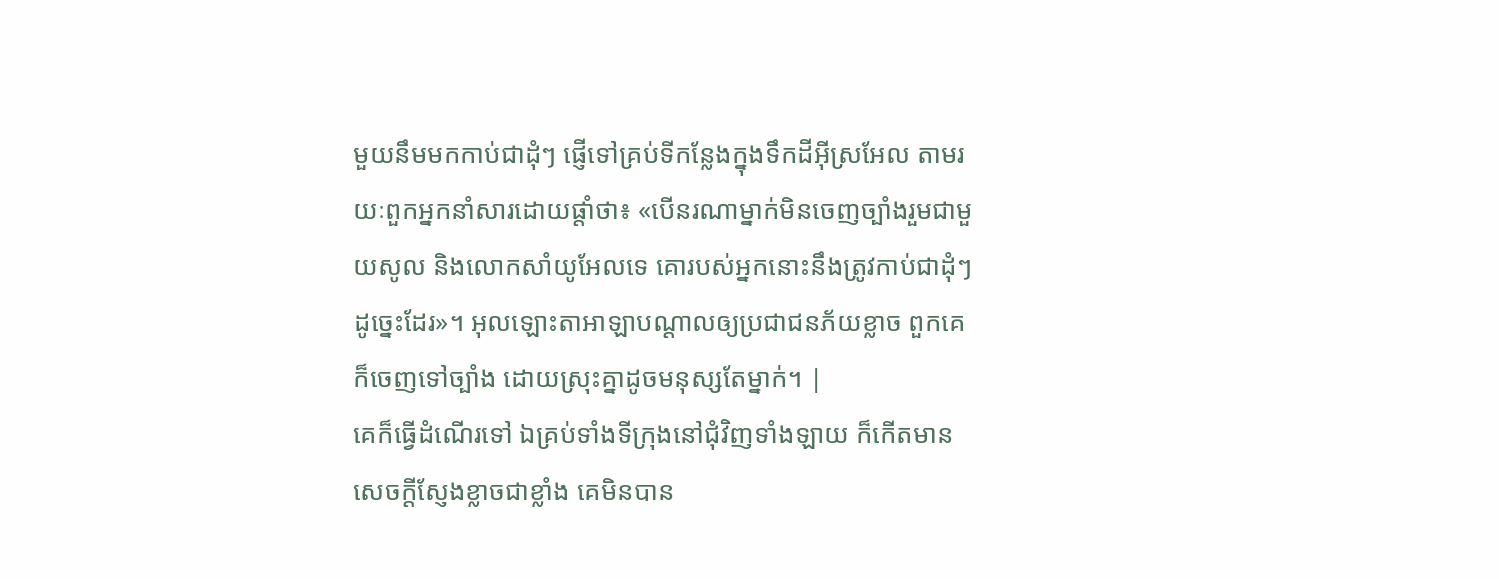មួយនឹមមកកាប់ជាដុំៗ ផ្ញើទៅគ្រប់ទីកន្លែងក្នុងទឹកដីអ៊ីស្រអែល តាមរយៈពួកអ្នកនាំសារដោយផ្តាំថា៖ «បើនរណាម្នាក់មិនចេញច្បាំងរួមជាមួយសូល និងលោកសាំយូអែលទេ គោរបស់អ្នកនោះនឹងត្រូវកាប់ជាដុំៗដូច្នេះដែរ»។ អុលឡោះតាអាឡាបណ្តាលឲ្យប្រជាជនភ័យខ្លាច ពួកគេក៏ចេញទៅច្បាំង ដោយស្រុះគ្នាដូចមនុស្សតែម្នាក់។ |
គេក៏ធ្វើដំណើរទៅ ឯគ្រប់ទាំងទីក្រុងនៅជុំវិញទាំងឡាយ ក៏កើតមានសេចក្ដីស្ញែងខ្លាចជាខ្លាំង គេមិនបាន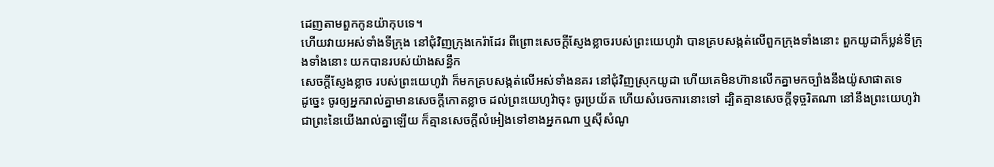ដេញតាមពួកកូនយ៉ាកុបទេ។
ហើយវាយអស់ទាំងទីក្រុង នៅជុំវិញក្រុងកេរ៉ាដែរ ពីព្រោះសេចក្ដីស្ញែងខ្លាចរបស់ព្រះយេហូវ៉ា បានគ្របសង្កត់លើពួកក្រុងទាំងនោះ ពួកយូដាក៏ប្លន់ទីក្រុងទាំងនោះ យកបានរបស់យ៉ាងសន្ធឹក
សេចក្ដីស្ញែងខ្លាច របស់ព្រះយេហូវ៉ា ក៏មកគ្របសង្កត់លើអស់ទាំងនគរ នៅជុំវិញស្រុកយូដា ហើយគេមិនហ៊ានលើកគ្នាមកច្បាំងនឹងយ៉ូសាផាតទេ
ដូច្នេះ ចូរឲ្យអ្នករាល់គ្នាមានសេចក្ដីកោតខ្លាច ដល់ព្រះយេហូវ៉ាចុះ ចូរប្រយ័ត ហើយសំរេចការនោះទៅ ដ្បិតគ្មានសេចក្ដីទុច្ចរិតណា នៅនឹងព្រះយេហូវ៉ា ជាព្រះនៃយើងរាល់គ្នាឡើយ ក៏គ្មានសេចក្ដីលំអៀងទៅខាងអ្នកណា ឬស៊ីសំណូ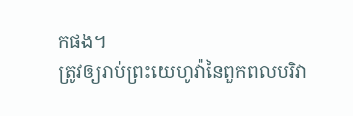កផង។
ត្រូវឲ្យរាប់ព្រះយេហូវ៉ានៃពួកពលបរិវា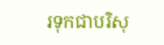រទុកជាបរិសុ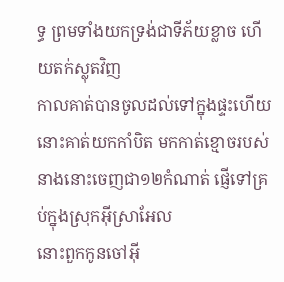ទ្ធ ព្រមទាំងយកទ្រង់ជាទីភ័យខ្លាច ហើយតក់ស្លុតវិញ
កាលគាត់បានចូលដល់ទៅក្នុងផ្ទះហើយ នោះគាត់យកកាំបិត មកកាត់ខ្មោចរបស់នាងនោះចេញជា១២កំណាត់ ផ្ញើទៅគ្រប់ក្នុងស្រុកអ៊ីស្រាអែល
នោះពួកកូនចៅអ៊ី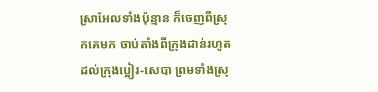ស្រាអែលទាំងប៉ុន្មាន ក៏ចេញពីស្រុកគេមក ចាប់តាំងពីក្រុងដាន់រហូតដល់ក្រុងប្អៀរ-សេបា ព្រមទាំងស្រុ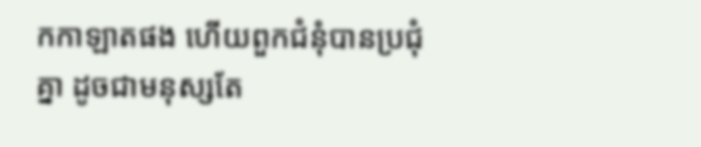កកាឡាតផង ហើយពួកជំនុំបានប្រជុំគ្នា ដូចជាមនុស្សតែ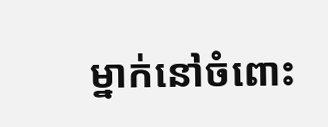ម្នាក់នៅចំពោះ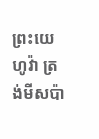ព្រះយេហូវ៉ា ត្រង់មីសប៉ា